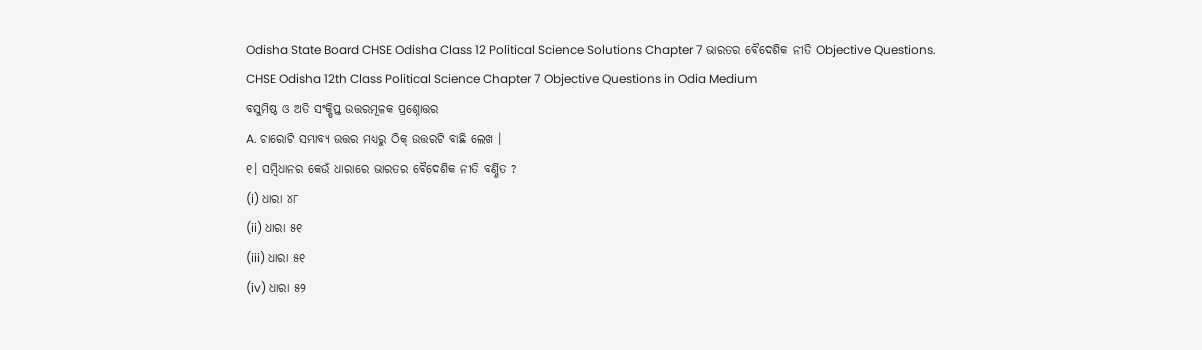Odisha State Board CHSE Odisha Class 12 Political Science Solutions Chapter 7 ଭାରତର ବୈଦେଶିକ ନୀତି Objective Questions.
CHSE Odisha 12th Class Political Science Chapter 7 Objective Questions in Odia Medium
ବସୁମିଷ୍ଠ ଓ ଅତି ସଂକ୍ଷିପ୍ତ ଉତ୍ତରମୂଳକ ପ୍ରଶ୍ନୋତ୍ତର
A. ଚାରୋଟି ସମ୍ଭାବ୍ୟ ଉତ୍ତର ମଧ୍ୟରୁ ଠିକ୍ ଉତ୍ତରଟି ବାଛି ଲେଖ ।
୧। ସମ୍ବିଧାନର କେଉଁ ଧାରାରେ ଭାରତର ବୈଦେଶିକ ନୀତି ବର୍ଣ୍ଣିତ ?
(i) ଧାରା ୪୮
(ii) ଧାରା ୫୧
(iii) ଧାରା ୫୧
(iv) ଧାରା ୫୨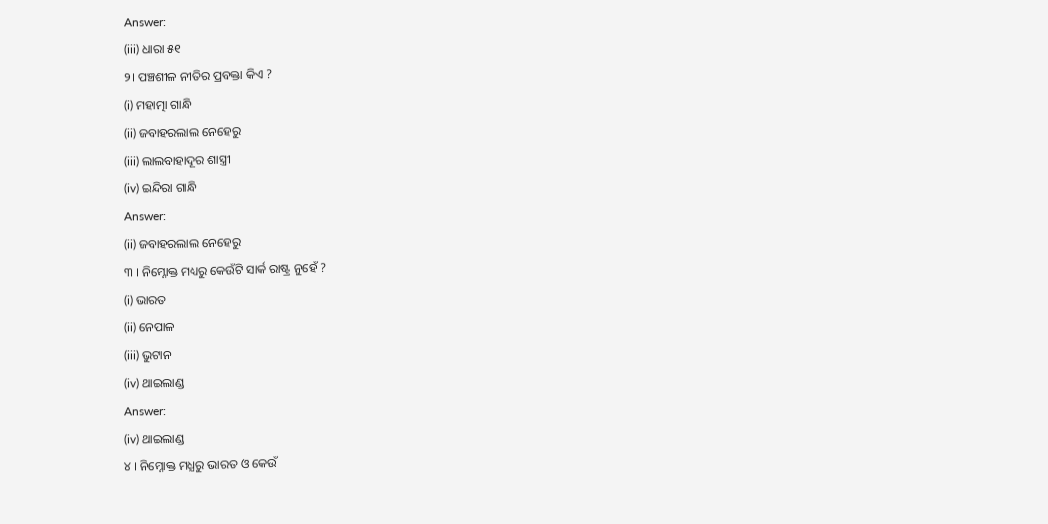Answer:
(iii) ଧାରା ୫୧
୨। ପଞ୍ଚଶୀଳ ନୀତିର ପ୍ରବକ୍ତା କିଏ ?
(i) ମହାତ୍ମା ଗାନ୍ଧି
(ii) ଜବାହରଲାଲ ନେହେରୁ
(iii) ଲାଲବାହାଦୂର ଶାସ୍ତ୍ରୀ
(iv) ଇନ୍ଦିରା ଗାନ୍ଧି
Answer:
(ii) ଜବାହରଲାଲ ନେହେରୁ
୩ । ନିମ୍ନୋକ୍ତ ମଧ୍ୟରୁ କେଉଁଟି ସାର୍କ ରାଷ୍ଟ୍ର ନୁହେଁ ?
(i) ଭାରତ
(ii) ନେପାଳ
(iii) ଭୁଟାନ
(iv) ଥାଇଲାଣ୍ଡ
Answer:
(iv) ଥାଇଲାଣ୍ଡ
୪ । ନିମ୍ନୋକ୍ତ ମଧ୍ଯରୁ ଭାରତ ଓ କେଉଁ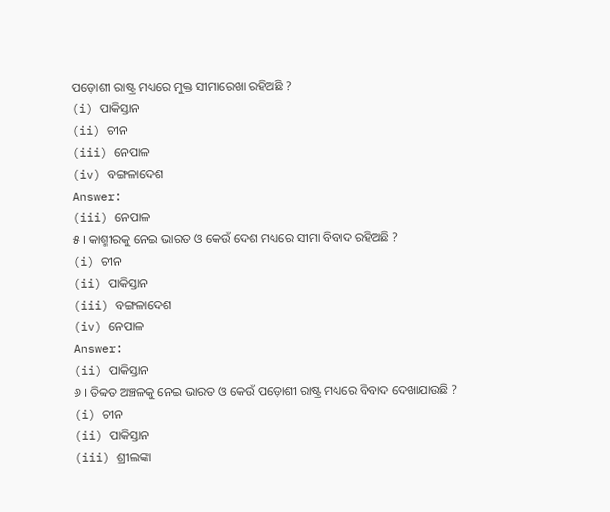ପଡ଼ୋଶୀ ରାଷ୍ଟ୍ର ମଧ୍ୟରେ ମୁକ୍ତ ସୀମାରେଖା ରହିଅଛି ?
(i) ପାକିସ୍ତାନ
(ii) ଚୀନ
(iii) ନେପାଳ
(iv) ବଙ୍ଗଳାଦେଶ
Answer:
(iii) ନେପାଳ
୫ । କାଶ୍ମୀରକୁ ନେଇ ଭାରତ ଓ କେଉଁ ଦେଶ ମଧ୍ୟରେ ସୀମା ବିବାଦ ରହିଅଛି ?
(i) ଚୀନ
(ii) ପାକିସ୍ତାନ
(iii) ବଙ୍ଗଳାଦେଶ
(iv) ନେପାଳ
Answer:
(ii) ପାକିସ୍ତାନ
୬ । ତିବ୍ବତ ଅଞ୍ଚଳକୁ ନେଇ ଭାରତ ଓ କେଉଁ ପଡ଼ୋଶୀ ରାଷ୍ଟ୍ର ମଧ୍ୟରେ ବିବାଦ ଦେଖାଯାଉଛି ?
(i) ଚୀନ
(ii) ପାକିସ୍ତାନ
(iii) ଶ୍ରୀଲଙ୍କା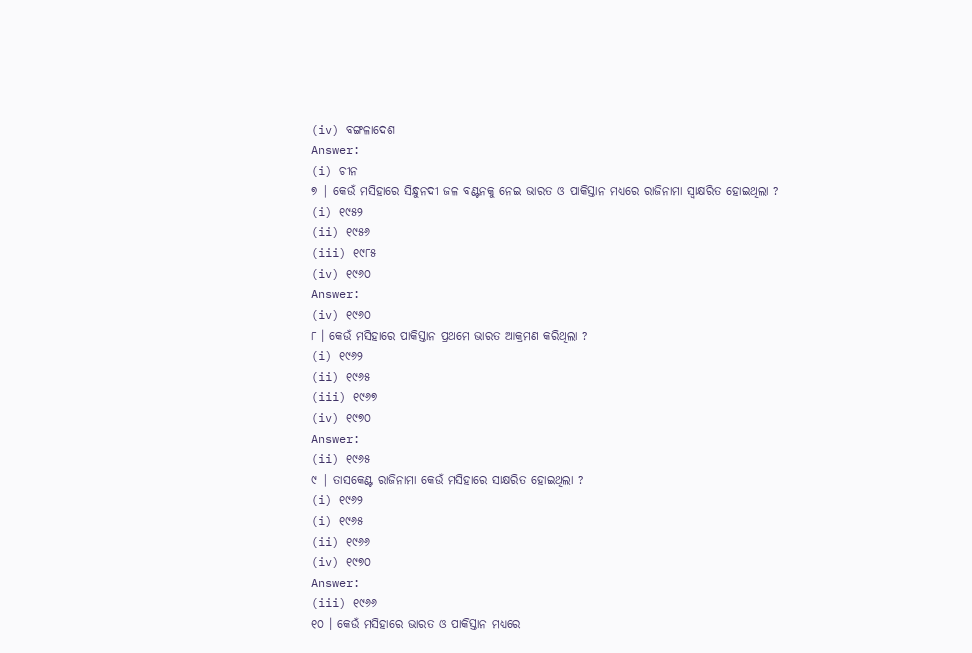(iv) ବଙ୍ଗଳାଦେଶ
Answer:
(i) ଚୀନ
୭ | କେଉଁ ମସିହାରେ ସିନ୍ଧୁନଦୀ ଜଳ ବଣ୍ଟନକୁ ନେଇ ଭାରତ ଓ ପାକିସ୍ତାନ ମଧ୍ୟରେ ରାଜିନାମା ସ୍ବାକ୍ଷରିତ ହୋଇଥିଲା ?
(i) ୧୯୫୨
(ii) ୧୯୫୬
(iii) ୧୯୮୫
(iv) ୧୯୬୦
Answer:
(iv) ୧୯୬୦
୮ । କେଉଁ ମସିହାରେ ପାକିସ୍ତାନ ପ୍ରଥମେ ଭାରତ ଆକ୍ରମଣ କରିଥିଲା ?
(i) ୧୯୬୨
(ii) ୧୯୬୫
(iii) ୧୯୬୭
(iv) ୧୯୭୦
Answer:
(ii) ୧୯୬୫
୯ | ତାସକେଣ୍ଟ ରାଜିନାମା କେଉଁ ମସିହାରେ ସାକ୍ଷରିତ ହୋଇଥିଲା ?
(i) ୧୯୬୨
(i) ୧୯୬୫
(ii) ୧୯୬୬
(iv) ୧୯୭୦
Answer:
(iii) ୧୯୬୬
୧୦ । କେଉଁ ମସିହାରେ ଭାରତ ଓ ପାକିସ୍ତାନ ମଧ୍ୟରେ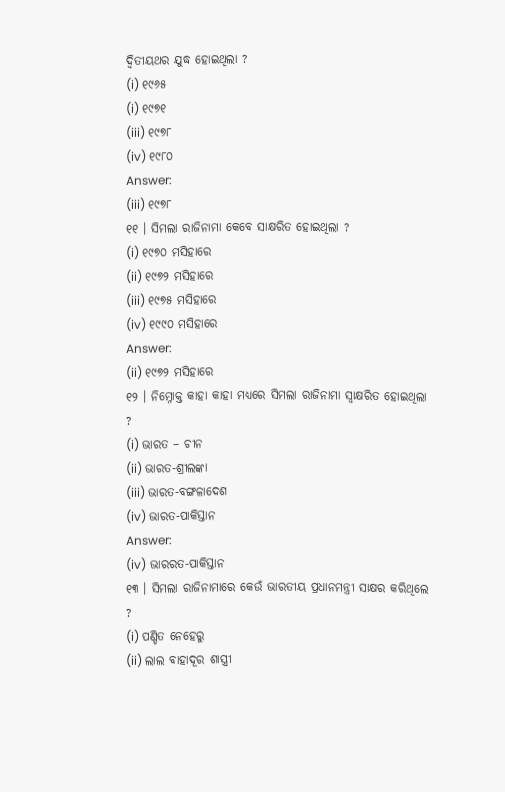ଦ୍ଵିତୀୟଥର ଯୁଦ୍ଧ ହୋଇଥିଲା ?
(i) ୧୯୬୫
(i) ୧୯୭୧
(iii) ୧୯୭୮
(iv) ୧୯୮୦
Answer:
(iii) ୧୯୭୮
୧୧ । ସିମଲା ରାଜିନାମା କେବେ ସାକ୍ଷରିତ ହୋଇଥିଲା ?
(i) ୧୯୭୦ ମସିହାରେ
(ii) ୧୯୭୨ ମସିହାରେ
(iii) ୧୯୭୫ ମସିହାରେ
(iv) ୧୯୯୦ ମସିହାରେ
Answer:
(ii) ୧୯୭୨ ମସିହାରେ
୧୨ । ନିମ୍ନୋକ୍ତ କାହା କାହା ମଧ୍ୟରେ ସିମଲା ରାଜିନାମା ସ୍ବାକ୍ଷରିତ ହୋଇଥିଲା ?
(i) ଭାରତ – ଚୀନ
(ii) ଭାରତ-ଶ୍ରୀଲଙ୍କା
(iii) ଭାରତ-ବଙ୍ଗଳାଦେଶ
(iv) ଭାରତ-ପାକିସ୍ତାନ
Answer:
(iv) ଭାରରତ-ପାକିସ୍ତାନ
୧୩ । ସିମଲା ରାଜିନାମାରେ କେଉଁ ଭାରତୀୟ ପ୍ରଧାନମନ୍ତ୍ରୀ ସାକ୍ଷର କରିଥିଲେ ?
(i) ପଣ୍ଡିତ ନେହେରୁ
(ii) ଲାଲ ବାହାଦୂର ଶାସ୍ତ୍ରୀ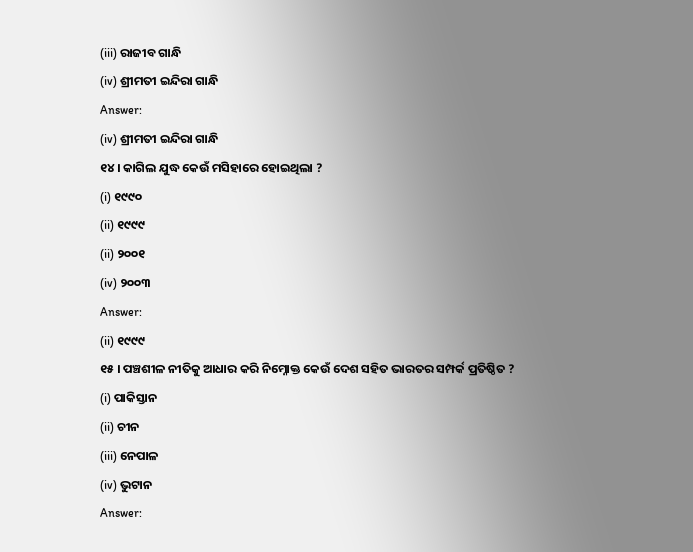(iii) ରାଜୀବ ଗାନ୍ଧି
(iv) ଶ୍ରୀମତୀ ଇନ୍ଦିରା ଗାନ୍ଧି
Answer:
(iv) ଶ୍ରୀମତୀ ଇନ୍ଦିରା ଗାନ୍ଧି
୧୪ । କାଗିଲ ଯୁଦ୍ଧ କେଉଁ ମସିହାରେ ହୋଇଥିଲା ?
(i) ୧୯୯୦
(ii) ୧୯୯୯
(ii) ୨୦୦୧
(iv) ୨୦୦୩
Answer:
(ii) ୧୯୯୯
୧୫ । ପଞ୍ଚଶୀଳ ନୀତିକୁ ଆଧାର କରି ନିମ୍ନୋକ୍ତ କେଉଁ ଦେଶ ସହିତ ଭାରତର ସମ୍ପର୍କ ପ୍ରତିଷ୍ଠିତ ?
(i) ପାକିସ୍ତାନ
(ii) ଚୀନ
(iii) ନେପାଳ
(iv) ଭୁଟାନ
Answer: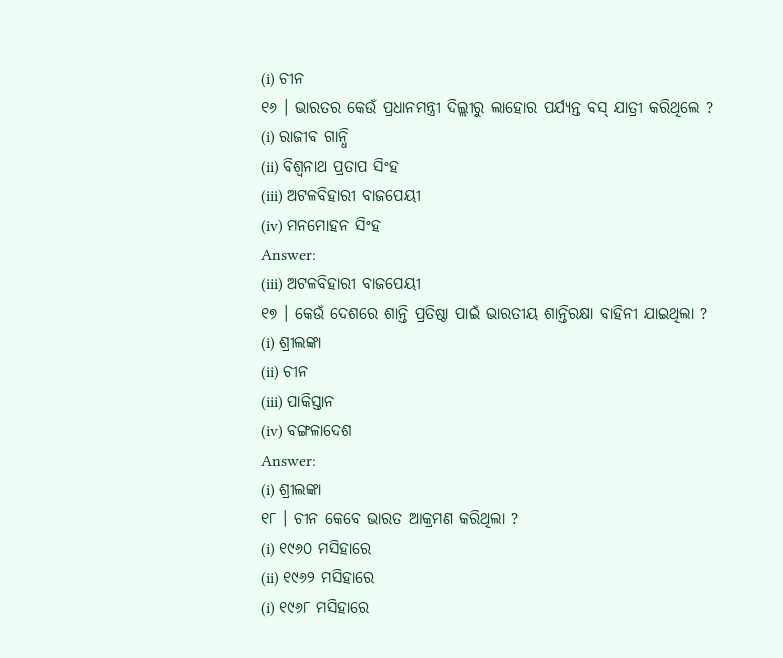(i) ଚୀନ
୧୬ । ଭାରତର କେଉଁ ପ୍ରଧାନମନ୍ତ୍ରୀ ଦିଲ୍ଲୀରୁ ଲାହୋର ପର୍ଯ୍ୟନ୍ତ ବସ୍ ଯାତ୍ରୀ କରିଥିଲେ ?
(i) ରାଜୀବ ଗାନ୍ଧି
(ii) ବିଶ୍ଵନାଥ ପ୍ରତାପ ସିଂହ
(iii) ଅଟଳବିହାରୀ ବାଜପେୟୀ
(iv) ମନମୋହନ ସିଂହ
Answer:
(iii) ଅଟଳବିହାରୀ ବାଜପେୟୀ
୧୭ । କେଉଁ ଦେଶରେ ଶାନ୍ତି ପ୍ରତିଷ୍ଠା ପାଇଁ ଭାରତୀୟ ଶାନ୍ତିରକ୍ଷା ବାହିନୀ ଯାଇଥିଲା ?
(i) ଶ୍ରୀଲଙ୍କା
(ii) ଚୀନ
(iii) ପାକିସ୍ତାନ
(iv) ବଙ୍ଗଳାଦେଶ
Answer:
(i) ଶ୍ରୀଲଙ୍କା
୧୮ । ଚୀନ କେବେ ଭାରତ ଆକ୍ରମଣ କରିଥିଲା ?
(i) ୧୯୬୦ ମସିହାରେ
(ii) ୧୯୬୨ ମସିହାରେ
(i) ୧୯୬୮ ମସିହାରେ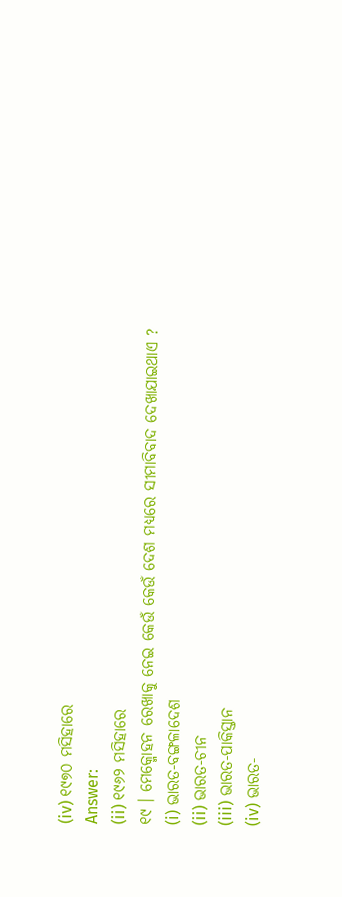(iv) ୧୯୭୦ ମସିହାରେ
Answer:
(ii) ୧୯୬୨ ମସିହାରେ
୧୯ । ମେକ୍ମୋହନ ରେଖାକୁ ନେଇ କେଉଁ କେଉଁ ଦେଶ ମଧ୍ୟରେ ସୀମାବିବାଦ ଦେଖାଯାଇଥାଏ ?
(i) ଭାରତ-ବଙ୍ଗଳାଦେଶ
(ii) ଭାରତ-ଚୀନ
(iii) ଭାରତ-ପାକିସ୍ତାନ
(iv) ଭାରତ-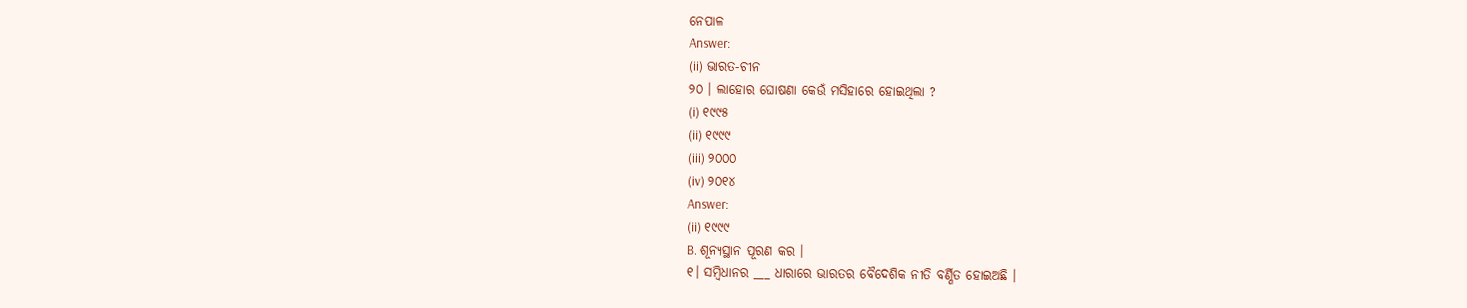ନେପାଳ
Answer:
(ii) ଭାରତ-ଚୀନ
୨୦ । ଲାହୋର ଘୋଷଣା କେଉଁ ମସିହାରେ ହୋଇଥିଲା ?
(i) ୧୯୯୫
(ii) ୧୯୯୯
(iii) ୨୦୦୦
(iv) ୨୦୧୪
Answer:
(ii) ୧୯୯୯
B. ଶୂନ୍ୟସ୍ଥାନ ପୂରଣ କର ।
୧। ସମ୍ବିଧାନର ___ ଧାରାରେ ଭାରତର ବୈଦେଶିକ ନୀତି ବର୍ଣ୍ଣିତ ହୋଇଅଛି ।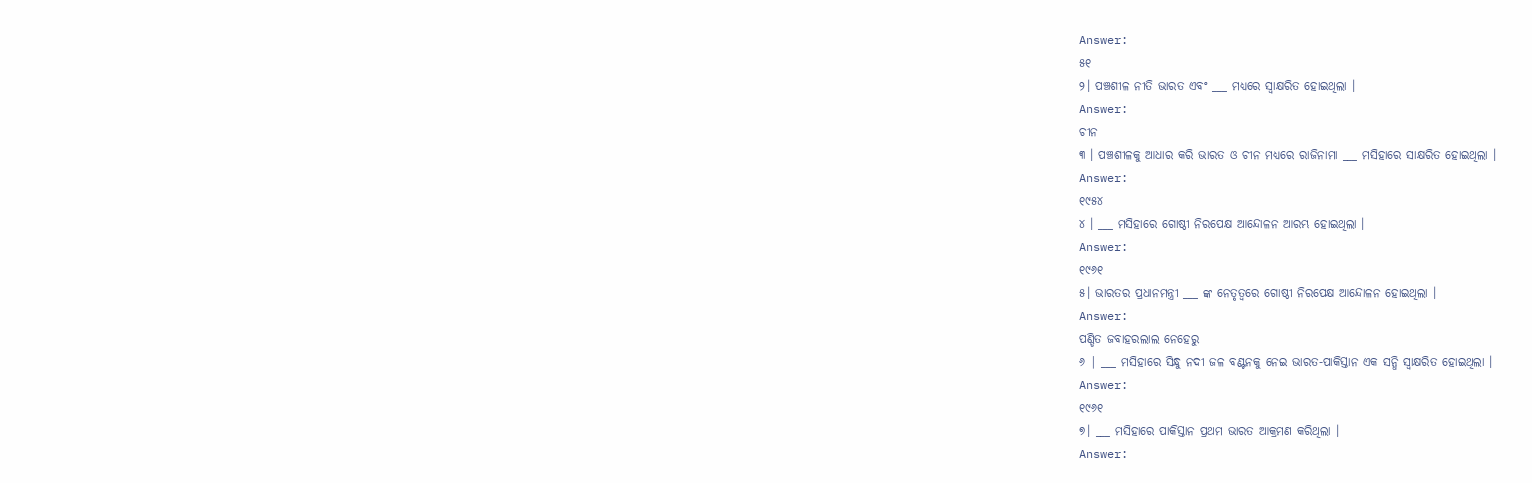Answer:
୫୧
୨। ପଞ୍ଚଶୀଳ ନୀତି ଭାରତ ଏବଂ ___ ମଧ୍ୟରେ ସ୍ବାକ୍ଷରିତ ହୋଇଥିଲା ।
Answer:
ଚୀନ
୩ । ପଞ୍ଚଶୀଳକୁ ଆଧାର କରି ଭାରତ ଓ ଚୀନ ମଧ୍ୟରେ ରାଜିନାମା ___ ମସିହାରେ ସାକ୍ଷରିତ ହୋଇଥିଲା ।
Answer:
୧୯୫୪
୪ । ___ ମସିହାରେ ଗୋଷ୍ଠୀ ନିରପେକ୍ଷ ଆନ୍ଦୋଳନ ଆରମ୍ଭ ହୋଇଥିଲା ।
Answer:
୧୯୬୧
୫। ଭାରତର ପ୍ରଧାନମନ୍ତ୍ରୀ ___ ଙ୍କ ନେତୃତ୍ବରେ ଗୋଷ୍ଠୀ ନିରପେକ୍ଷ ଆନ୍ଦୋଳନ ହୋଇଥିଲା ।
Answer:
ପଣ୍ଡିତ ଜବାହରଲାଲ ନେହେରୁ
୬ | ___ ମସିହାରେ ସିନ୍ଧୁ ନଦୀ ଜଳ ବଣ୍ଟନକୁ ନେଇ ଭାରତ-ପାକିସ୍ତାନ ଏକ ସନ୍ଧି ସ୍ବାକ୍ଷରିତ ହୋଇଥିଲା ।
Answer:
୧୯୬୧
୭। ___ ମସିହାରେ ପାକିସ୍ତାନ ପ୍ରଥମ ଭାରତ ଆକ୍ରମଣ କରିଥିଲା ।
Answer: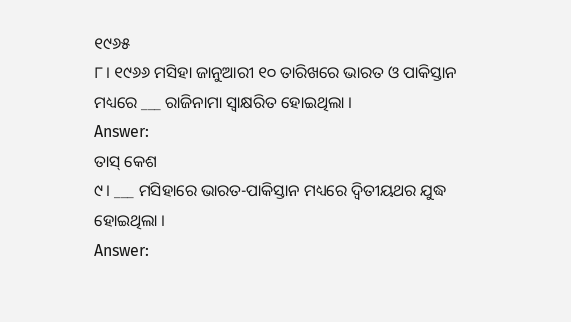୧୯୬୫
୮। ୧୯୬୬ ମସିହା ଜାନୁଆରୀ ୧୦ ତାରିଖରେ ଭାରତ ଓ ପାକିସ୍ତାନ ମଧ୍ୟରେ ___ ରାଜିନାମା ସ୍ବାକ୍ଷରିତ ହୋଇଥିଲା ।
Answer:
ତାସ୍ କେଶ
୯। ___ ମସିହାରେ ଭାରତ-ପାକିସ୍ତାନ ମଧ୍ୟରେ ଦ୍ବିତୀୟଥର ଯୁଦ୍ଧ ହୋଇଥିଲା ।
Answer: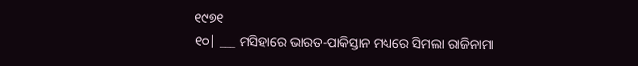୧୯୭୧
୧୦| ___ ମସିହାରେ ଭାରତ-ପାକିସ୍ତାନ ମଧ୍ୟରେ ସିମଲା ରାଜିନାମା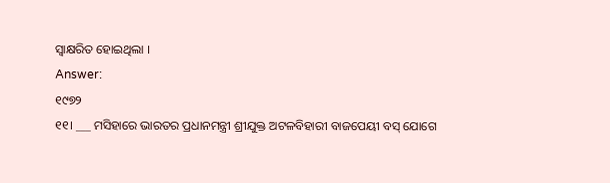ସ୍ବାକ୍ଷରିତ ହୋଇଥିଲା ।
Answer:
୧୯୭୨
୧୧। ___ ମସିହାରେ ଭାରତର ପ୍ରଧାନମନ୍ତ୍ରୀ ଶ୍ରୀଯୁକ୍ତ ଅଟଳବିହାରୀ ବାଜପେୟୀ ବସ୍ ଯୋଗେ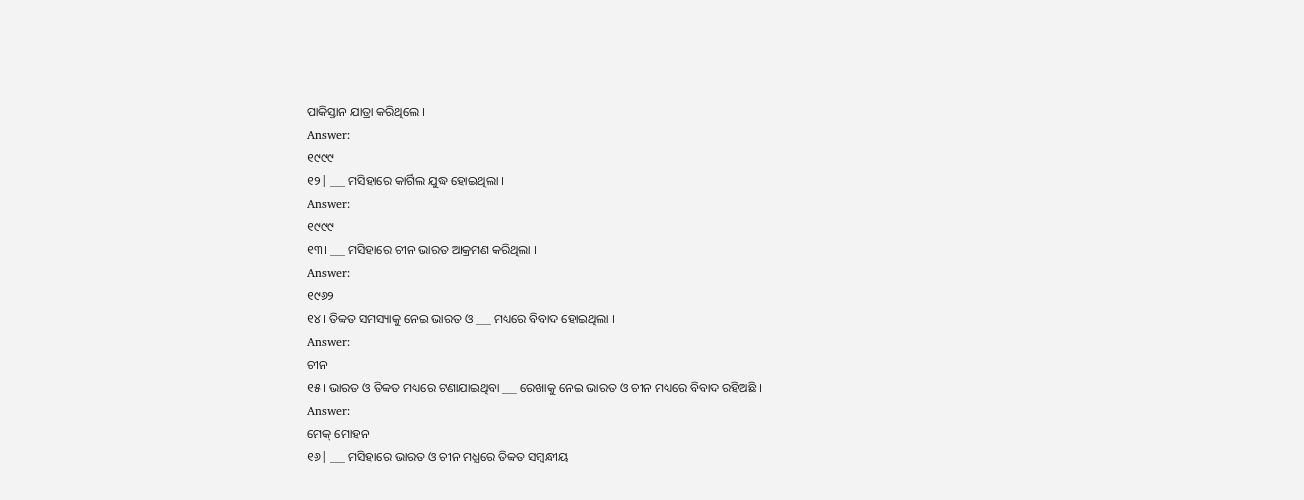ପାକିସ୍ତାନ ଯାତ୍ରା କରିଥିଲେ ।
Answer:
୧୯୯୯
୧୨| ___ ମସିହାରେ କାର୍ଗିଲ ଯୁଦ୍ଧ ହୋଇଥିଲା ।
Answer:
୧୯୯୯
୧୩। ___ ମସିହାରେ ଚୀନ ଭାରତ ଆକ୍ରମଣ କରିଥିଲା ।
Answer:
୧୯୬୨
୧୪। ତିବ୍ବତ ସମସ୍ୟାକୁ ନେଇ ଭାରତ ଓ ___ ମଧ୍ୟରେ ବିବାଦ ହୋଇଥିଲା ।
Answer:
ଚୀନ
୧୫। ଭାରତ ଓ ତିବ୍ବତ ମଧ୍ୟରେ ଟଣାଯାଇଥିବା ___ ରେଖାକୁ ନେଇ ଭାରତ ଓ ଚୀନ ମଧ୍ୟରେ ବିବାଦ ରହିଅଛି ।
Answer:
ମେକ୍ ମୋହନ
୧୬| ___ ମସିହାରେ ଭାରତ ଓ ଚୀନ ମଧ୍ଯରେ ତିବ୍ବତ ସମ୍ବନ୍ଧୀୟ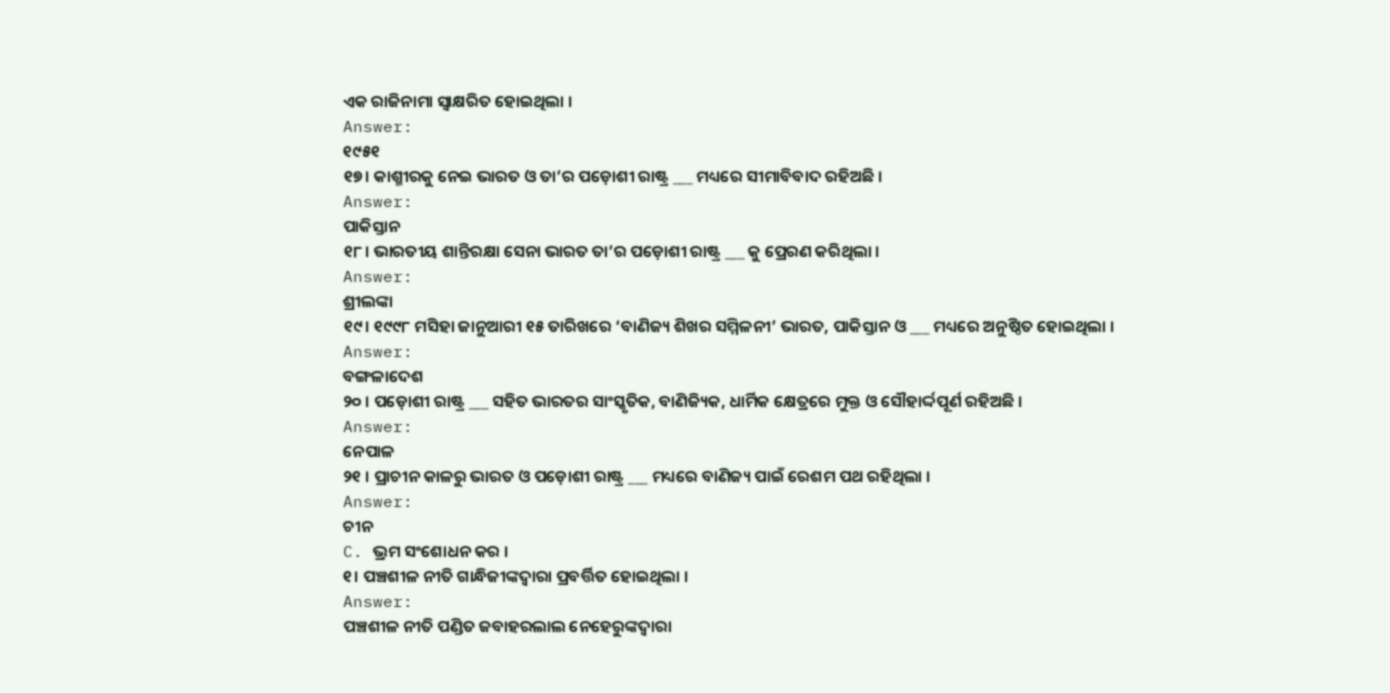ଏକ ରାଜିନାମା ସ୍ବାକ୍ଷରିତ ହୋଇଥିଲା ।
Answer:
୧୯୫୧
୧୭। କାଶ୍ମୀରକୁ ନେଇ ଭାରତ ଓ ତା’ର ପଡ଼ୋଶୀ ରାଷ୍ଟ୍ର ___ ମଧ୍ୟରେ ସୀମାବିବାଦ ରହିଅଛି ।
Answer:
ପାକିସ୍ତାନ
୧୮। ଭାରତୀୟ ଶାନ୍ତିରକ୍ଷା ସେନା ଭାରତ ତା’ର ପଡ଼ୋଶୀ ରାଷ୍ଟ୍ର ___ କୁ ପ୍ରେରଣ କରିଥିଲା ।
Answer:
ଶ୍ରୀଲଙ୍କା
୧୯। ୧୯୯୮ ମସିହା ଜାନୁଆରୀ ୧୫ ତାରିଖରେ ‘ବାଣିଜ୍ୟ ଶିଖର ସମ୍ମିଳନୀ’ ଭାରତ, ପାକିସ୍ତାନ ଓ ___ ମଧ୍ୟରେ ଅନୁଷ୍ଠିତ ହୋଇଥିଲା ।
Answer:
ବଙ୍ଗଳାଦେଶ
୨୦ । ପଡ଼ୋଶୀ ରାଷ୍ଟ୍ର ___ ସହିତ ଭାରତର ସାଂସ୍କୃତିକ, ବାଣିଜ୍ୟିକ, ଧାର୍ମିକ କ୍ଷେତ୍ରରେ ମୁକ୍ତ ଓ ସୌହାର୍ଦ୍ଦପୂର୍ଣ ରହିଅଛି ।
Answer:
ନେପାଳ
୨୧ । ପ୍ରାଚୀନ କାଳରୁ ଭାରତ ଓ ପଡ଼ୋଶୀ ରାଷ୍ଟ୍ର ___ ମଧ୍ୟରେ ବାଣିଜ୍ୟ ପାଇଁ ରେଶମ ପଥ ରହିଥିଲା ।
Answer:
ଚୀନ
C. ଭ୍ରମ ସଂଶୋଧନ କର ।
୧। ପଞ୍ଚଶୀଳ ନୀତି ଗାନ୍ଧିଜୀଙ୍କଦ୍ବାରା ପ୍ରବର୍ତ୍ତିତ ହୋଇଥିଲା ।
Answer:
ପଞ୍ଚଶୀଳ ନୀତି ପଣ୍ଡିତ ଜବାହରଲାଲ ନେହେରୁଙ୍କଦ୍ଵାରା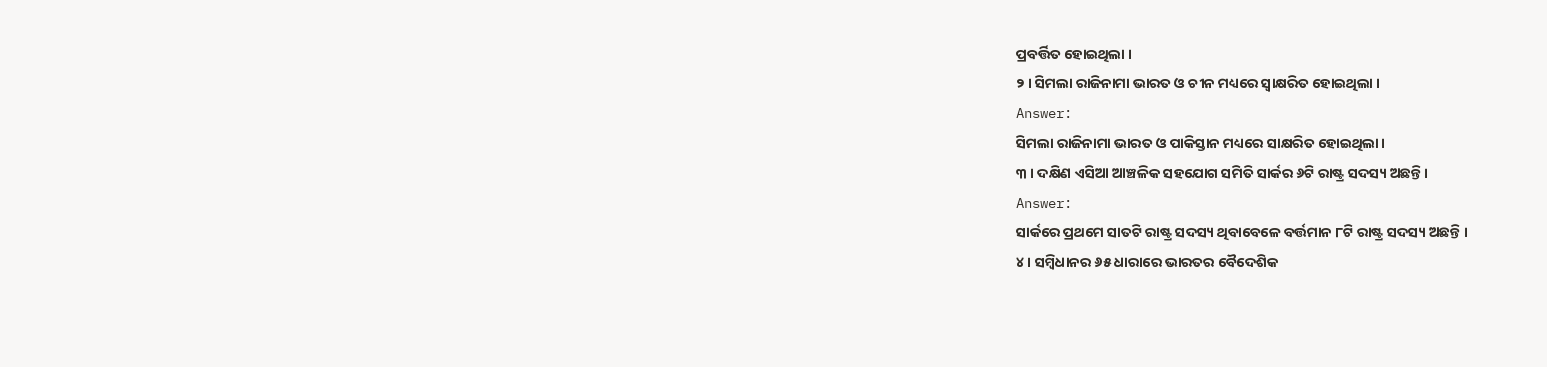ପ୍ରବର୍ତ୍ତିତ ହୋଇଥିଲା ।
୨ । ସିମଲା ରାଜିନାମା ଭାରତ ଓ ଚୀନ ମଧ୍ୟରେ ସ୍ବାକ୍ଷରିତ ହୋଇଥିଲା ।
Answer:
ସିମଲା ରାଜିନାମା ଭାରତ ଓ ପାକିସ୍ତାନ ମଧ୍ୟରେ ସାକ୍ଷରିତ ହୋଇଥିଲା ।
୩ । ଦକ୍ଷିଣ ଏସିଆ ଆଞ୍ଚଳିକ ସହଯୋଗ ସମିତି ସାର୍କର ୬ଟି ରାଷ୍ଟ୍ର ସଦସ୍ୟ ଅଛନ୍ତି ।
Answer:
ସାର୍କରେ ପ୍ରଥମେ ସାତଟି ରାଷ୍ଟ୍ର ସଦସ୍ୟ ଥିବାବେଳେ ବର୍ତ୍ତମାନ ୮ଟି ରାଷ୍ଟ୍ର ସଦସ୍ୟ ଅଛନ୍ତି ।
୪ । ସମ୍ବିଧାନର ୬୫ ଧାରାରେ ଭାରତର ବୈଦେଶିକ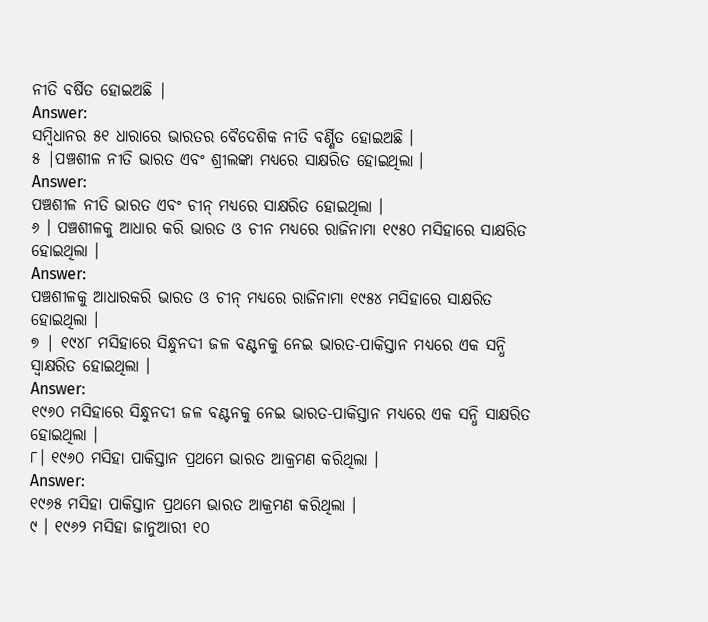ନୀତି ବର୍ଷିତ ହୋଇଅଛି |
Answer:
ସମ୍ବିଧାନର ୫୧ ଧାରାରେ ଭାରତର ବୈଦେଶିକ ନୀତି ବର୍ଣ୍ଣିତ ହୋଇଅଛି ।
୫ |ପଞ୍ଚଶୀଳ ନୀତି ଭାରତ ଏବଂ ଶ୍ରୀଲଙ୍କା ମଧ୍ଯରେ ସାକ୍ଷରିତ ହୋଇଥିଲା ।
Answer:
ପଞ୍ଚଶୀଳ ନୀତି ଭାରତ ଏବଂ ଚୀନ୍ ମଧ୍ଯରେ ସାକ୍ଷରିତ ହୋଇଥିଲା ।
୬ । ପଞ୍ଚଶୀଳକୁ ଆଧାର କରି ଭାରତ ଓ ଚୀନ ମଧ୍ୟରେ ରାଜିନାମା ୧୯୫୦ ମସିହାରେ ସାକ୍ଷରିତ ହୋଇଥିଲା ।
Answer:
ପଞ୍ଚଶୀଳକୁ ଆଧାରକରି ଭାରତ ଓ ଚୀନ୍ ମଧ୍ୟରେ ରାଜିନାମା ୧୯୫୪ ମସିହାରେ ସାକ୍ଷରିତ ହୋଇଥିଲା ।
୭ | ୧୯୪୮ ମସିହାରେ ସିନ୍ଧୁନଦୀ ଜଳ ବଣ୍ଟନକୁ ନେଇ ଭାରତ-ପାକିସ୍ତାନ ମଧ୍ୟରେ ଏକ ସନ୍ଧି ସ୍ବାକ୍ଷରିତ ହୋଇଥିଲା ।
Answer:
୧୯୬୦ ମସିହାରେ ସିନ୍ଧୁନଦୀ ଜଳ ବଣ୍ଟନକୁ ନେଇ ଭାରତ-ପାକିସ୍ତାନ ମଧ୍ୟରେ ଏକ ସନ୍ଧି ସାକ୍ଷରିତ ହୋଇଥିଲା ।
୮। ୧୯୬୦ ମସିହା ପାକିସ୍ତାନ ପ୍ରଥମେ ଭାରତ ଆକ୍ରମଣ କରିଥିଲା ।
Answer:
୧୯୬୫ ମସିହା ପାକିସ୍ତାନ ପ୍ରଥମେ ଭାରତ ଆକ୍ରମଣ କରିଥିଲା ।
୯ । ୧୯୬୨ ମସିହା ଜାନୁଆରୀ ୧୦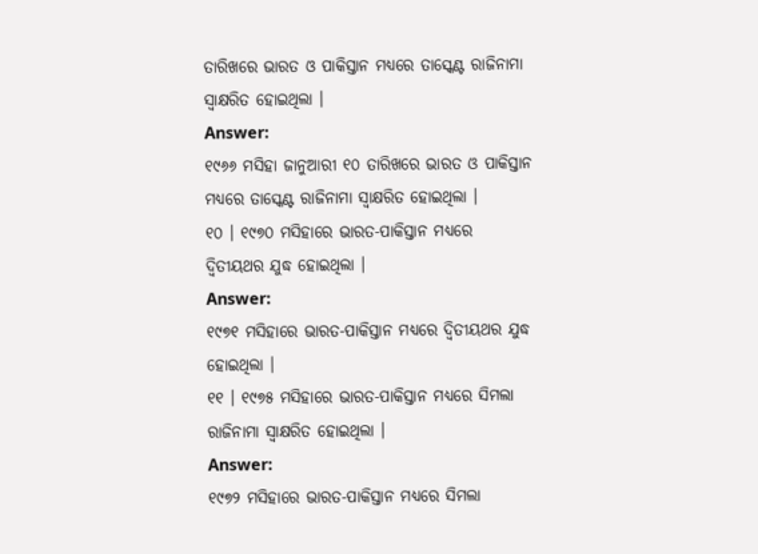ତାରିଖରେ ଭାରତ ଓ ପାକିସ୍ତାନ ମଧ୍ୟରେ ତାସ୍କେଣ୍ଟ ରାଜିନାମା ସ୍ବାକ୍ଷରିତ ହୋଇଥିଲା ।
Answer:
୧୯୬୬ ମସିହା ଜାନୁଆରୀ ୧୦ ତାରିଖରେ ଭାରତ ଓ ପାକିସ୍ତାନ ମଧ୍ୟରେ ତାସ୍କେଣ୍ଟ ରାଜିନାମା ସ୍ବାକ୍ଷରିତ ହୋଇଥିଲା ।
୧୦ । ୧୯୭୦ ମସିହାରେ ଭାରତ-ପାକିସ୍ତାନ ମଧ୍ୟରେ ଦ୍ବିତୀୟଥର ଯୁଦ୍ଧ ହୋଇଥିଲା ।
Answer:
୧୯୭୧ ମସିହାରେ ଭାରତ-ପାକିସ୍ତାନ ମଧ୍ୟରେ ଦ୍ଵିତୀୟଥର ଯୁଦ୍ଧ ହୋଇଥିଲା ।
୧୧ । ୧୯୭୫ ମସିହାରେ ଭାରତ-ପାକିସ୍ତାନ ମଧ୍ୟରେ ସିମଲା ରାଜିନାମା ସ୍ବାକ୍ଷରିତ ହୋଇଥିଲା ।
Answer:
୧୯୭୨ ମସିହାରେ ଭାରତ-ପାକିସ୍ତାନ ମଧ୍ୟରେ ସିମଲା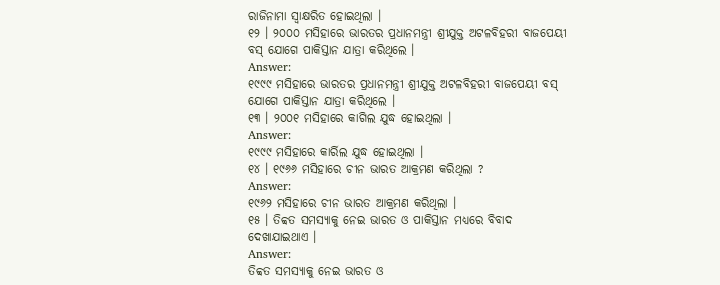ରାଜିନାମା ସ୍ବାକ୍ଷରିତ ହୋଇଥିଲା ।
୧୨ । ୨୦୦୦ ମସିହାରେ ଭାରତର ପ୍ରଧାନମନ୍ତ୍ରୀ ଶ୍ରୀଯୁକ୍ତ ଅଟଳବିହରୀ ବାଜପେୟୀ ବସ୍ ଯୋଗେ ପାକିସ୍ତାନ ଯାତ୍ରା କରିଥିଲେ ।
Answer:
୧୯୯୯ ମସିହାରେ ଭାରତର ପ୍ରଧାନମନ୍ତ୍ରୀ ଶ୍ରୀଯୁକ୍ତ ଅଟଳବିହରୀ ବାଜପେୟୀ ବସ୍ ଯୋଗେ ପାକିସ୍ତାନ ଯାତ୍ରା କରିଥିଲେ ।
୧୩ । ୨୦୦୧ ମସିହାରେ କାଗିଲ ଯୁଦ୍ଧ ହୋଇଥିଲା ।
Answer:
୧୯୯୯ ମସିହାରେ କାର୍ରିଲ ଯୁଦ୍ଧ ହୋଇଥିଲା ।
୧୪ । ୧୯୬୬ ମସିହାରେ ଚୀନ ଭାରତ ଆକ୍ରମଣ କରିଥିଲା ?
Answer:
୧୯୬୨ ମସିହାରେ ଚୀନ ଭାରତ ଆକ୍ରମଣ କରିଥିଲା ।
୧୫ । ତିବ୍ବତ ସମସ୍ୟାକୁ ନେଇ ଭାରତ ଓ ପାକିସ୍ତାନ ମଧ୍ୟରେ ବିବାଦ ଦେଖାଯାଇଥାଏ ।
Answer:
ତିବ୍ବତ ସମସ୍ୟାକୁ ନେଇ ଭାରତ ଓ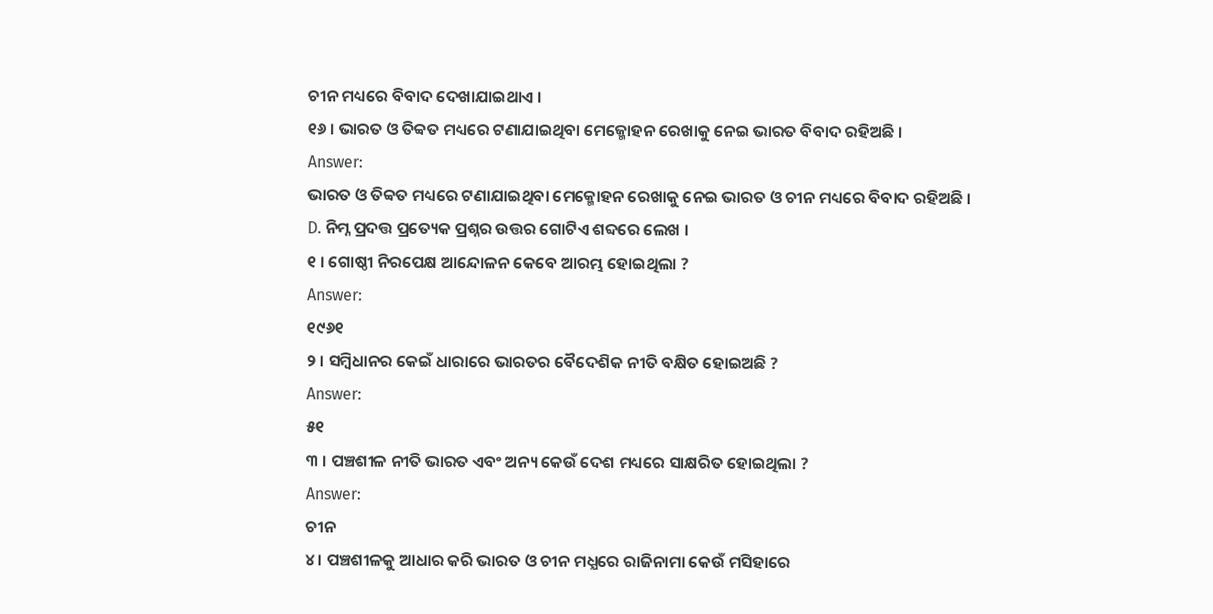ଚୀନ ମଧ୍ୟରେ ବିବାଦ ଦେଖାଯାଇଥାଏ ।
୧୬ । ଭାରତ ଓ ତିବ୍ବତ ମଧ୍ୟରେ ଟଣାଯାଇଥିବା ମେଜ୍ମୋହନ ରେଖାକୁ ନେଇ ଭାରତ ବିବାଦ ରହିଅଛି ।
Answer:
ଭାରତ ଓ ତିବ୍ବତ ମଧ୍ୟରେ ଟଣାଯାଇଥିବା ମେକ୍ମୋହନ ରେଖାକୁ ନେଇ ଭାରତ ଓ ଚୀନ ମଧ୍ୟରେ ବିବାଦ ରହିଅଛି ।
D. ନିମ୍ନ ପ୍ରଦତ୍ତ ପ୍ରତ୍ୟେକ ପ୍ରଶ୍ନର ଉତ୍ତର ଗୋଟିଏ ଶବ୍ଦରେ ଲେଖ ।
୧ । ଗୋଷ୍ଠୀ ନିରପେକ୍ଷ ଆନ୍ଦୋଳନ କେବେ ଆରମ୍ଭ ହୋଇଥିଲା ?
Answer:
୧୯୬୧
୨ । ସମ୍ବିଧାନର କେଇଁ ଧାରାରେ ଭାରତର ବୈଦେଶିକ ନୀତି ବକ୍ଷିତ ହୋଇଅଛି ?
Answer:
୫୧
୩ । ପଞ୍ଚଶୀଳ ନୀତି ଭାରତ ଏବଂ ଅନ୍ୟ କେଉଁ ଦେଶ ମଧ୍ୟରେ ସାକ୍ଷରିତ ହୋଇଥିଲା ?
Answer:
ଚୀନ
୪। ପଞ୍ଚଶୀଳକୁ ଆଧାର କରି ଭାରତ ଓ ଚୀନ ମଧ୍ଯରେ ରାଜିନାମା କେଉଁ ମସିହାରେ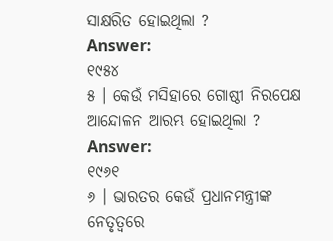ସାକ୍ଷରିତ ହୋଇଥିଲା ?
Answer:
୧୯୫୪
୫ । କେଉଁ ମସିହାରେ ଗୋଷ୍ଠୀ ନିରପେକ୍ଷ ଆନ୍ଦୋଳନ ଆରମ୍ଭ ହୋଇଥିଲା ?
Answer:
୧୯୬୧
୬ । ଭାରତର କେଉଁ ପ୍ରଧାନମନ୍ତ୍ରୀଙ୍କ ନେତୃତ୍ବରେ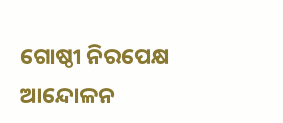ଗୋଷ୍ଠୀ ନିରପେକ୍ଷ ଆନ୍ଦୋଳନ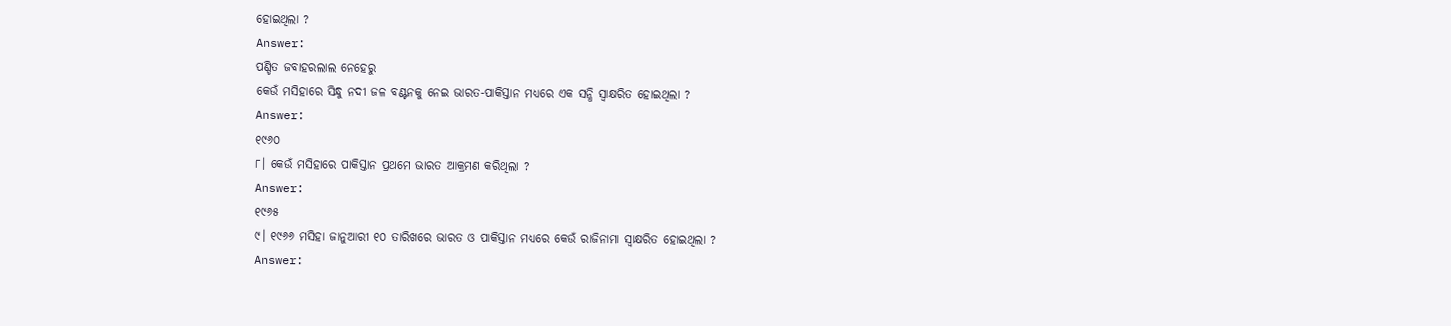ହୋଇଥିଲା ?
Answer:
ପଣ୍ଡିତ ଜବାହରଲାଲ ନେହେରୁ
କେଉଁ ମସିହାରେ ସିନ୍ଧୁ ନଦୀ ଜଳ ବଣ୍ଟନକୁ ନେଇ ଭାରତ-ପାକିସ୍ତାନ ମଧ୍ୟରେ ଏକ ସନ୍ଧି ସ୍ବାକ୍ଷରିତ ହୋଇଥିଲା ?
Answer:
୧୯୬୦
୮। କେଉଁ ମସିହାରେ ପାକିସ୍ତାନ ପ୍ରଥମେ ଭାରତ ଆକ୍ରମଣ କରିଥିଲା ?
Answer:
୧୯୬୫
୯। ୧୯୬୬ ମସିହା ଜାନୁଆରୀ ୧୦ ତାରିଖରେ ଭାରତ ଓ ପାକିସ୍ତାନ ମଧ୍ୟରେ କେଉଁ ରାଜିନାମା ସ୍ବାକ୍ଷରିତ ହୋଇଥିଲା ?
Answer: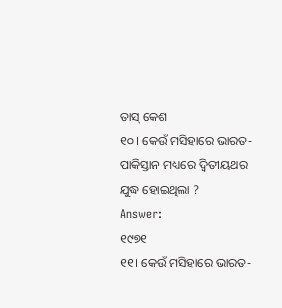ତାସ୍ କେଶ
୧୦। କେଉଁ ମସିହାରେ ଭାରତ-ପାକିସ୍ତାନ ମଧ୍ୟରେ ଦ୍ବିତୀୟଥର ଯୁଦ୍ଧ ହୋଇଥିଲା ?
Answer:
୧୯୭୧
୧୧। କେଉଁ ମସିହାରେ ଭାରତ-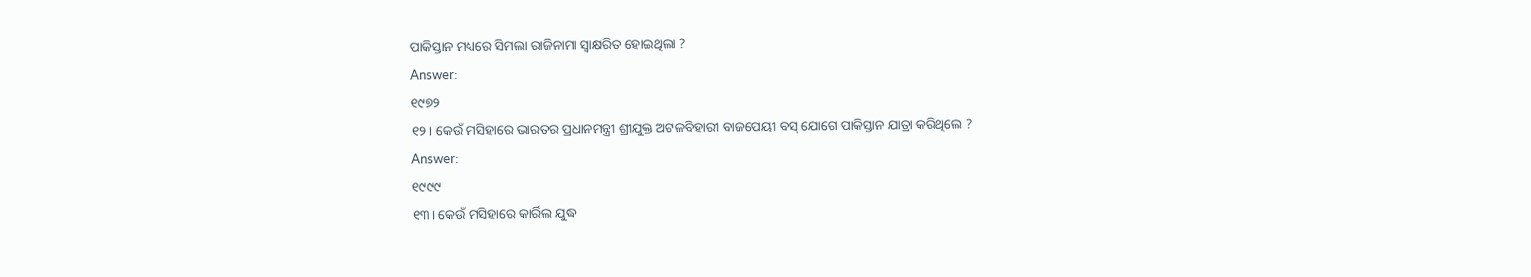ପାକିସ୍ତାନ ମଧ୍ୟରେ ସିମଲା ରାଜିନାମା ସ୍ବାକ୍ଷରିତ ହୋଇଥିଲା ?
Answer:
୧୯୭୨
୧୨। କେଉଁ ମସିହାରେ ଭାରତର ପ୍ରଧାନମନ୍ତ୍ରୀ ଶ୍ରୀଯୁକ୍ତ ଅଟଳବିହାରୀ ବାଜପେୟୀ ବସ୍ ଯୋଗେ ପାକିସ୍ତାନ ଯାତ୍ରା କରିଥିଲେ ?
Answer:
୧୯୯୯
୧୩। କେଉଁ ମସିହାରେ କାର୍ରିଲ ଯୁଦ୍ଧ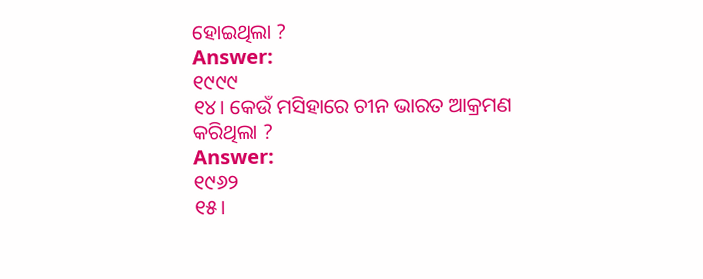ହୋଇଥିଲା ?
Answer:
୧୯୯୯
୧୪। କେଉଁ ମସିହାରେ ଚୀନ ଭାରତ ଆକ୍ରମଣ କରିଥିଲା ?
Answer:
୧୯୬୨
୧୫।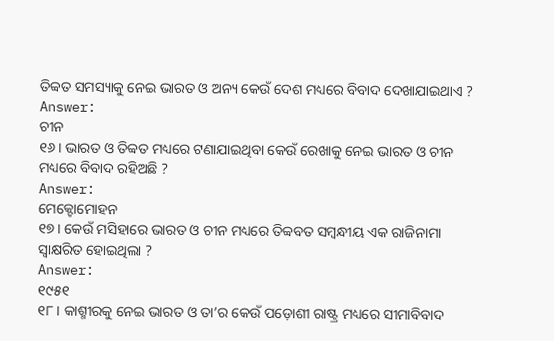ତିବ୍ବତ ସମସ୍ୟାକୁ ନେଇ ଭାରତ ଓ ଅନ୍ୟ କେଉଁ ଦେଶ ମଧ୍ୟରେ ବିବାଦ ଦେଖାଯାଇଥାଏ ?
Answer:
ଚୀନ
୧୬। ଭାରତ ଓ ତିବ୍ବତ ମଧ୍ୟରେ ଟଣାଯାଇଥିବା କେଉଁ ରେଖାକୁ ନେଇ ଭାରତ ଓ ଚୀନ ମଧ୍ୟରେ ବିବାଦ ରହିଅଛି ?
Answer:
ମେକ୍ଟୋମୋହନ
୧୭। କେଉଁ ମସିହାରେ ଭାରତ ଓ ଚୀନ ମଧ୍ୟରେ ତିବ୍ବବତ ସମ୍ବନ୍ଧୀୟ ଏକ ରାଜିନାମା ସ୍ବାକ୍ଷରିତ ହୋଇଥିଲା ?
Answer:
୧୯୫୧
୧୮। କାଶ୍ମୀରକୁ ନେଇ ଭାରତ ଓ ତା’ର କେଉଁ ପଡ଼ୋଶୀ ରାଷ୍ଟ୍ର ମଧ୍ୟରେ ସୀମାବିବାଦ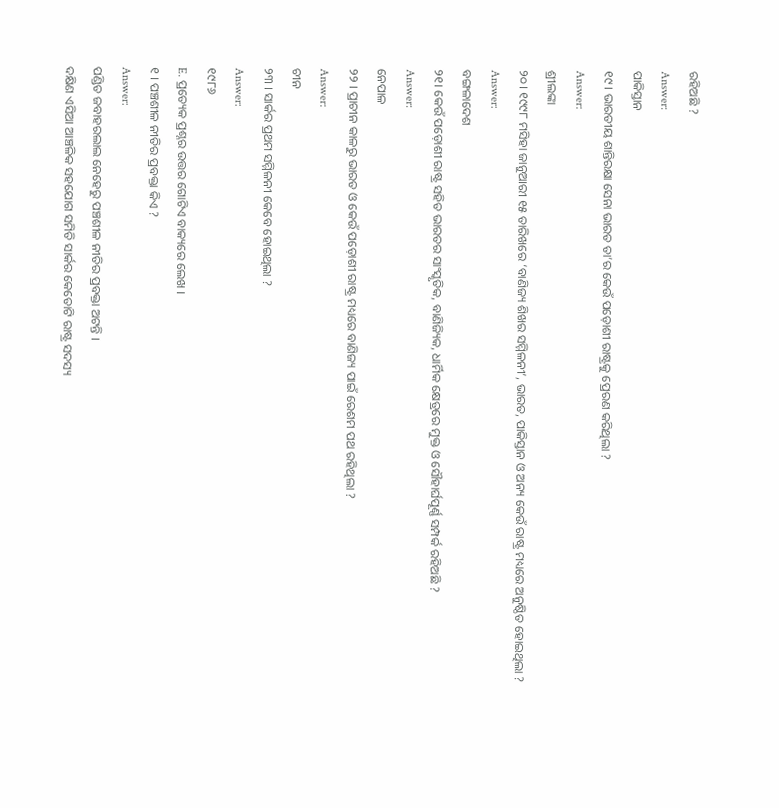ରହିଅଛି ?
Answer:
ପାକିସ୍ତାନ
୧୯। ଭାରତୀୟ ଶାନ୍ତିରକ୍ଷା ସେନା ଭାରତ ତା’ର କେଉଁ ପଡ଼ୋଶୀ ରାଷ୍ଟ୍ରକୁ ପ୍ରେରଣ କରିଥିଲା ?
Answer:
ଶ୍ରୀଲଙ୍କା
୨୦। ୧୯୯୮ ମସିହା ଜାନୁଆରୀ ୧୫ ତାରିଖରେ ‘ବାଣିଜ୍ୟ ଶିଖର ସମ୍ମିଳନୀ’, ଭାରତ, ପାକିସ୍ତାନ ଓ ଅନ୍ୟ କେଉଁ ରାଷ୍ଟ୍ର ମଧ୍ୟରେ ଅନୁଷ୍ଠିତ ହୋଇଥିଲା ?
Answer:
ବଙ୍ଗଳାଦେଶ
୨୧। କେଉଁ ପଡ଼ୋଶୀ ରାଷ୍ଟ୍ର ସହିତ ଭାରତର ସାଂସ୍କୃତିକ, ବାଣିଜ୍ୟିକ, ଧାର୍ମିକ କ୍ଷେତ୍ରରେ ମୁକ୍ତ ଓ ସୌହାର୍ଘପୂର୍ଣ୍ଣ ସମ୍ପର୍କ ରହିଅଛି ?
Answer:
ନେପାଳ
୨୨ । ପ୍ରାଚୀନ କାଳରୁ ଭାରତ ଓ କେଉଁ ପଡ଼ୋଶୀ ରାଷ୍ଟ୍ର ମଧ୍ୟରେ ବାଣିଜ୍ୟ ପାଇଁ ରେଶମ ପଥ ରହିଥିଲା ?
Answer:
ଚୀନ
୨୩ । ସାର୍କର ପ୍ରଥମ ସମ୍ମିଳନୀ କେବେ ହୋଇଥିଲା ?
Answer:
୧୯୮୬
E. ପ୍ରତ୍ୟେକ ପ୍ରଶ୍ନର ଉତ୍ତର ଗୋଟିଏ ବାକ୍ୟରେ ଲେଖ ।
୧ । ପଞ୍ଚଶୀଳ ନୀତିର ପ୍ରବକ୍ତା କିଏ ?
Answer:
ପଣ୍ଡିତ ଜବାହରଲାଲ ନେହେରୁ ପଞ୍ଚଶୀଳ ନୀତିର ପ୍ରବକ୍ତା ଅଟନ୍ତି ।
ଦକ୍ଷିଣ ଏସିଆ ଆଞ୍ଚଳିକ ସହଯୋଗ ସମିତି ସାର୍କର କେତୋଟି ରାଷ୍ଟ୍ର ସଦସ୍ୟ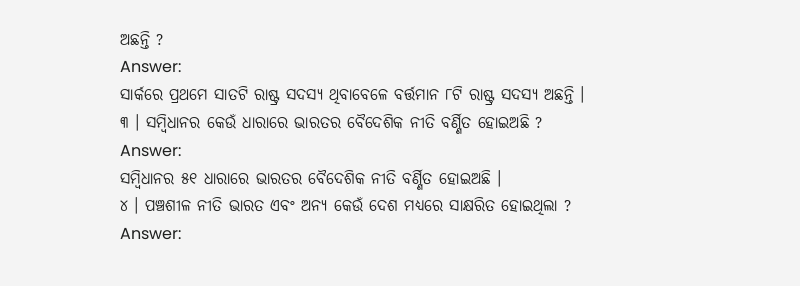ଅଛନ୍ତି ?
Answer:
ସାର୍କରେ ପ୍ରଥମେ ସାତଟି ରାଷ୍ଟ୍ର ସଦସ୍ୟ ଥିବାବେଳେ ବର୍ତ୍ତମାନ ୮ଟି ରାଷ୍ଟ୍ର ସଦସ୍ୟ ଅଛନ୍ତି ।
୩ । ସମ୍ବିଧାନର କେଉଁ ଧାରାରେ ଭାରତର ବୈଦେଶିକ ନୀତି ବର୍ଣ୍ଣିତ ହୋଇଅଛି ?
Answer:
ସମ୍ବିଧାନର ୫୧ ଧାରାରେ ଭାରତର ବୈଦେଶିକ ନୀତି ବର୍ଣ୍ଣିତ ହୋଇଅଛି ।
୪ । ପଞ୍ଚଶୀଳ ନୀତି ଭାରତ ଏବଂ ଅନ୍ୟ କେଉଁ ଦେଶ ମଧ୍ୟରେ ସାକ୍ଷରିତ ହୋଇଥିଲା ?
Answer: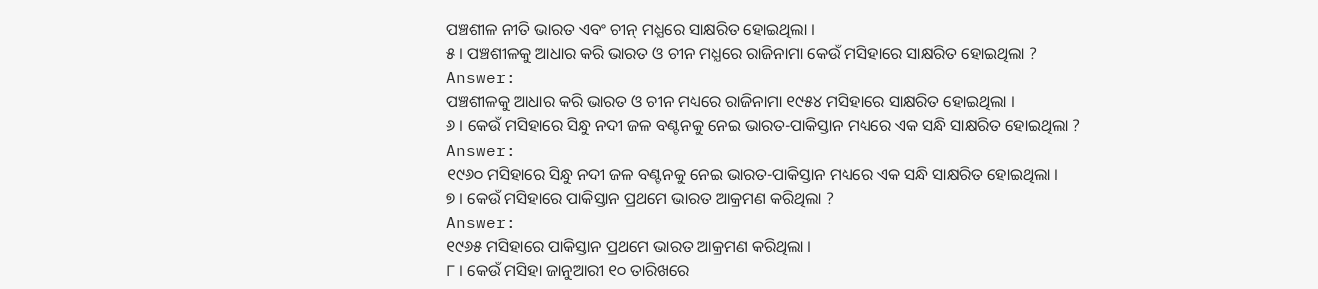ପଞ୍ଚଶୀଳ ନୀତି ଭାରତ ଏବଂ ଚୀନ୍ ମଧ୍ଯରେ ସାକ୍ଷରିତ ହୋଇଥିଲା ।
୫ । ପଞ୍ଚଶୀଳକୁ ଆଧାର କରି ଭାରତ ଓ ଚୀନ ମଧ୍ଯରେ ରାଜିନାମା କେଉଁ ମସିହାରେ ସାକ୍ଷରିତ ହୋଇଥିଲା ?
Answer:
ପଞ୍ଚଶୀଳକୁ ଆଧାର କରି ଭାରତ ଓ ଚୀନ ମଧ୍ୟରେ ରାଜିନାମା ୧୯୫୪ ମସିହାରେ ସାକ୍ଷରିତ ହୋଇଥିଲା ।
୬ । କେଉଁ ମସିହାରେ ସିନ୍ଧୁ ନଦୀ ଜଳ ବଣ୍ଟନକୁ ନେଇ ଭାରତ-ପାକିସ୍ତାନ ମଧ୍ୟରେ ଏକ ସନ୍ଧି ସାକ୍ଷରିତ ହୋଇଥିଲା ?
Answer:
୧୯୬୦ ମସିହାରେ ସିନ୍ଧୁ ନଦୀ ଜଳ ବଣ୍ଟନକୁ ନେଇ ଭାରତ-ପାକିସ୍ତାନ ମଧ୍ୟରେ ଏକ ସନ୍ଧି ସାକ୍ଷରିତ ହୋଇଥିଲା ।
୭ । କେଉଁ ମସିହାରେ ପାକିସ୍ତାନ ପ୍ରଥମେ ଭାରତ ଆକ୍ରମଣ କରିଥିଲା ?
Answer:
୧୯୬୫ ମସିହାରେ ପାକିସ୍ତାନ ପ୍ରଥମେ ଭାରତ ଆକ୍ରମଣ କରିଥିଲା ।
୮ । କେଉଁ ମସିହା ଜାନୁଆରୀ ୧୦ ତାରିଖରେ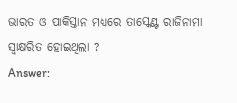ଭାରତ ଓ ପାକିସ୍ତାନ ମଧ୍ୟରେ ତାସ୍କେଣ୍ଟ ରାଜିନାମା ସ୍ବାକ୍ଷରିତ ହୋଇଥିଲା ?
Answer: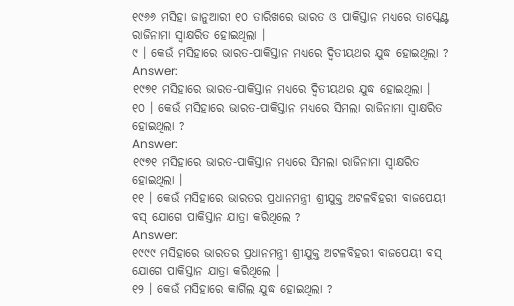୧୯୬୬ ମସିହା ଜାନୁଆରୀ ୧୦ ତାରିଖରେ ଭାରତ ଓ ପାକିସ୍ତାନ ମଧ୍ୟରେ ତାସ୍କେଣ୍ଟ ରାଜିନାମା ସ୍ବାକ୍ଷରିତ ହୋଇଥିଲା ।
୯ । କେଉଁ ମସିହାରେ ଭାରତ-ପାକିସ୍ତାନ ମଧ୍ୟରେ ଦ୍ବିତୀୟଥର ଯୁଦ୍ଧ ହୋଇଥିଲା ?
Answer:
୧୯୭୧ ମସିହାରେ ଭାରତ-ପାକିସ୍ତାନ ମଧ୍ୟରେ ଦ୍ବିତୀୟଥର ଯୁଦ୍ଧ ହୋଇଥିଲା ।
୧୦ । କେଉଁ ମସିହାରେ ଭାରତ-ପାକିସ୍ତାନ ମଧ୍ୟରେ ସିମଲା ରାଜିନାମା ସ୍ବାକ୍ଷରିତ ହୋଇଥିଲା ?
Answer:
୧୯୭୧ ମସିହାରେ ଭାରତ-ପାକିସ୍ତାନ ମଧ୍ୟରେ ସିମଲା ରାଜିନାମା ସ୍ବାକ୍ଷରିତ ହୋଇଥିଲା ।
୧୧ । କେଉଁ ମସିହାରେ ଭାରତର ପ୍ରଧାନମନ୍ତ୍ରୀ ଶ୍ରୀଯୁକ୍ତ ଅଟଳବିହରୀ ବାଜପେୟୀ ବସ୍ ଯୋଗେ ପାକିସ୍ତାନ ଯାତ୍ରା କରିଥିଲେ ?
Answer:
୧୯୯୯ ମସିହାରେ ଭାରତର ପ୍ରଧାନମନ୍ତ୍ରୀ ଶ୍ରୀଯୁକ୍ତ ଅଟଳବିହରୀ ବାଜପେୟୀ ବସ୍ ଯୋଗେ ପାକିସ୍ତାନ ଯାତ୍ରା କରିଥିଲେ ।
୧୨ । କେଉଁ ମସିହାରେ କାର୍ଗିଲ ଯୁଦ୍ଧ ହୋଇଥିଲା ?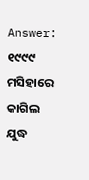Answer:
୧୯୯୯ ମସିହାରେ କାଗିଲ ଯୁଦ୍ଧ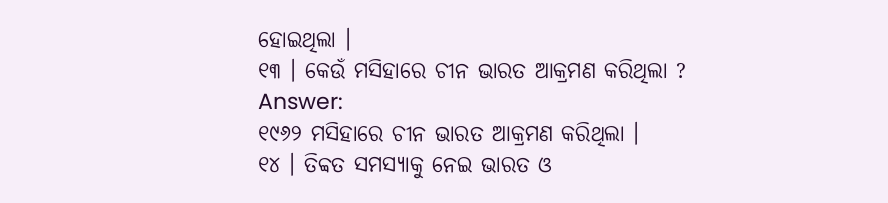ହୋଇଥିଲା ।
୧୩ । କେଉଁ ମସିହାରେ ଚୀନ ଭାରତ ଆକ୍ରମଣ କରିଥିଲା ?
Answer:
୧୯୬୨ ମସିହାରେ ଚୀନ ଭାରତ ଆକ୍ରମଣ କରିଥିଲା ।
୧୪ । ତିବ୍ବତ ସମସ୍ୟାକୁ ନେଇ ଭାରତ ଓ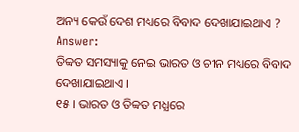ଅନ୍ୟ କେଉଁ ଦେଶ ମଧ୍ୟରେ ବିବାଦ ଦେଖାଯାଇଥାଏ ?
Answer:
ତିବ୍ବତ ସମସ୍ୟାକୁ ନେଇ ଭାରତ ଓ ଚୀନ ମଧ୍ୟରେ ବିବାଦ ଦେଖାଯାଇଥାଏ ।
୧୫ । ଭାରତ ଓ ତିବ୍ବତ ମଧ୍ଯରେ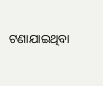ଟଣାଯାଇଥିବା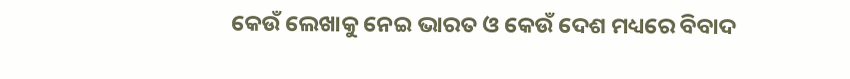କେଉଁ ଲେଖାକୁ ନେଇ ଭାରତ ଓ କେଉଁ ଦେଶ ମଧ୍ୟରେ ବିବାଦ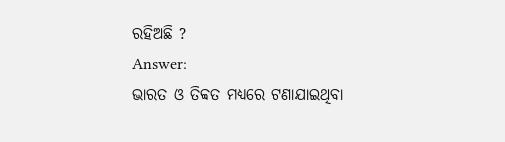ରହିଅଛି ?
Answer:
ଭାରତ ଓ ତିବ୍ବତ ମଧ୍ୟରେ ଟଣାଯାଇଥିବା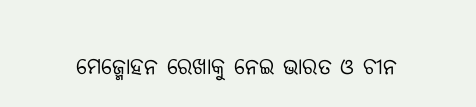ମେଜ୍ମୋହନ ରେଖାକୁ ନେଇ ଭାରତ ଓ ଚୀନ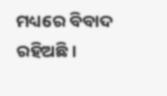ମଧ୍ୟରେ ବିବାଦ ରହିଅଛି ।